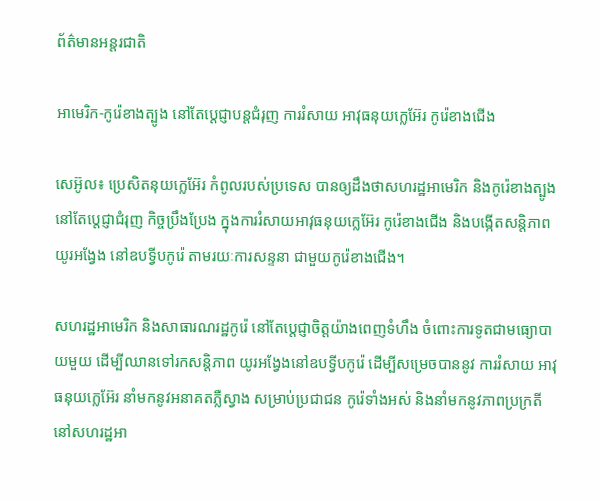ព័ត៌មានអន្តរជាតិ

អាមេរិក-កូរ៉េខាងត្បូង នៅតែប្ដេជ្ញាបន្ដជំរុញ ការរំសាយ អាវុធនុយក្លេអ៊ែរ កូរ៉េខាងជើង

សេអ៊ូល៖ ប្រេសិតនុយក្លេអ៊ែរ កំពូលរបស់ប្រទេស បានឲ្យដឹងថាសហរដ្ឋអាមេរិក និងកូរ៉េខាងត្បូង នៅតែប្តេជ្ញាជំរុញ កិច្ចប្រឹងប្រែង ក្នុងការរំសាយអាវុធនុយក្លេអ៊ែរ កូរ៉េខាងជើង និងបង្កើតសន្តិភាព យូរអង្វែង នៅឧបទ្វីបកូរ៉េ តាមរយៈការសន្ទនា ជាមួយកូរ៉េខាងជើង។

សហរដ្ឋអាមេរិក និងសាធារណរដ្ឋកូរ៉េ នៅតែប្តេជ្ញាចិត្តយ៉ាងពេញទំហឹង ចំពោះការទូតជាមធ្យោបាយមួយ ដើម្បីឈានទៅរកសន្តិភាព យូរអង្វែងនៅឧបទ្វីបកូរ៉េ ដើម្បីសម្រេចបាននូវ ការរំសាយ អាវុធនុយក្លេអ៊ែរ នាំមកនូវអនាគតភ្លឺស្វាង សម្រាប់ប្រជាជន កូរ៉េទាំងអស់ និងនាំមកនូវភាពប្រក្រតី នៅសហរដ្ឋអា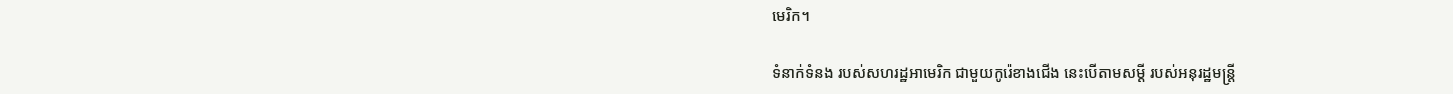មេរិក។

ទំនាក់ទំនង របស់សហរដ្ឋអាមេរិក ជាមួយកូរ៉េខាងជើង នេះបើតាមសម្តី របស់អនុរដ្ឋមន្រ្តី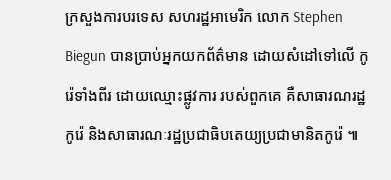ក្រសួងការបរទេស សហរដ្ឋអាមេរិក លោក Stephen Biegun បានប្រាប់អ្នកយកព័ត៌មាន ដោយសំដៅទៅលើ កូរ៉េទាំងពីរ ដោយឈ្មោះផ្លូវការ របស់ពួកគេ គឺសាធារណរដ្ឋកូរ៉េ និងសាធារណៈរដ្ឋប្រជាធិបតេយ្យប្រជាមានិតកូរ៉េ ៕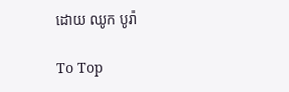ដោយ ឈូក បូរ៉ា

To Top